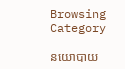Browsing Category

នយោបាយ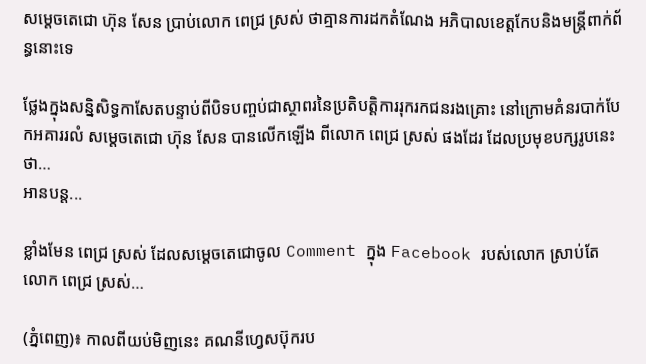សម្តេចតេជោ ហ៊ុន សែន ប្រាប់លោក ពេជ្រ ស្រស់ ថាគ្មានការដកតំណែង អភិបាលខេត្តកែបនិងមន្រ្តីពាក់ព័ន្ធនោះទេ

ថ្លែងក្នុងសន្និសិទ្ធកាសែតបន្ទាប់ពីបិទបញ្ចប់ជាស្ថាពរនៃប្រតិបត្តិការរុករកជនរងគ្រោះ នៅក្រោមគំនរបាក់បែកអគាររលំ សម្តេចតេជោ ហ៊ុន សែន បានលើកឡើង ពីលោក ពេជ្រ ស្រស់ ផងដែរ ដែលប្រមុខបក្សរូបនេះ ថា…
អានបន្ត...

ខ្លាំងមែន ពេជ្រ ស្រស់ ដែលសម្តេចតេជោចូល Comment ក្នុង Facebook របស់លោក ស្រាប់តែលោក ពេជ្រ ស្រស់…

(ភ្នំពេញ)៖ កាលពីយប់មិញនេះ គណនីហ្វេសប៊ុករប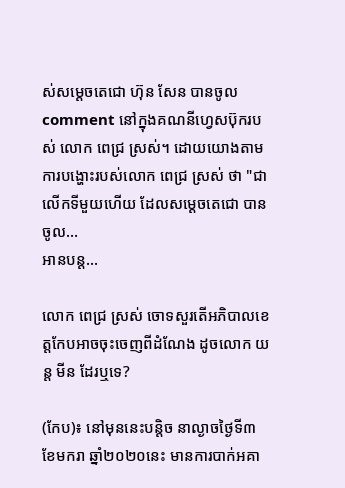ស់សម្ដេចតេជោ ហ៊ុន សែន បានចូល comment នៅក្នុងគណនីហ្វេសប៊ុករបស់ លោក ពេជ្រ ស្រស់។ ដោយយោងតាមការបង្ហោះរបស់លោក ពេជ្រ ស្រស់ ថា "ជាលើកទីមួយហើយ ដែលសម្តេចតេជោ បានចូល…
អានបន្ត...

លោក ពេជ្រ ស្រស់ ចោទសួរតើអភិបាលខេត្តកែបអាចចុះចេញពីដំណែង ដូចលោក យន្ត មីន ដែរឬទេ?

(កែប)៖ នៅមុននេះបន្តិច នាល្ងាចថ្ងៃទី៣ ខែមករា ឆ្នាំ២០២០នេះ មានការបាក់អគា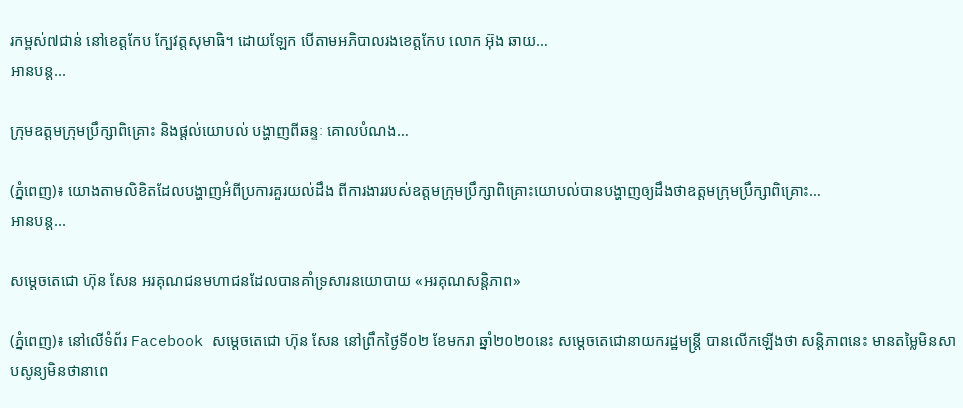រកម្ពស់៧ជាន់ នៅខេត្តកែប ក្បែវត្តសុមាធិ។ ដោយឡែក បើតាមអភិបាលរងខេត្តកែប លោក អ៊ុង ឆាយ…
អានបន្ត...

ក្រុមឧត្តមក្រុមប្រឹក្សាពិគ្រោះ និងផ្ដល់យោបល់ បង្ហាញពីឆន្ទៈ គោលបំណង…

(ភ្នំពេញ)៖ យោងតាមលិខិតដែលបង្ហាញអំពីប្រការគួរយល់ដឹង ពីការងាររបស់ឧត្តមក្រុមប្រឹក្សាពិគ្រោះយោបល់បានបង្ហាញឲ្យដឹងថាឧត្តមក្រុមប្រឹក្សាពិគ្រោះ…
អានបន្ត...

សម្តេចតេជោ ហ៊ុន សែន អរគុណជនមហាជនដែលបានគាំទ្រសារនយោបាយ «អរគុណសន្តិភាព»

(ភ្នំពេញ)៖ នៅលើទំព័រ Facebook សម្តេចតេជោ ហ៊ុន សែន នៅព្រឹកថ្ងៃទី០២ ខែមករា ឆ្នាំ២០២០នេះ សម្តេចតេជោនាយករដ្ឋមន្ត្រី បានលើកឡើងថា សន្តិភាពនេះ មានតម្លៃមិនសាបសូន្យមិនថានាពេ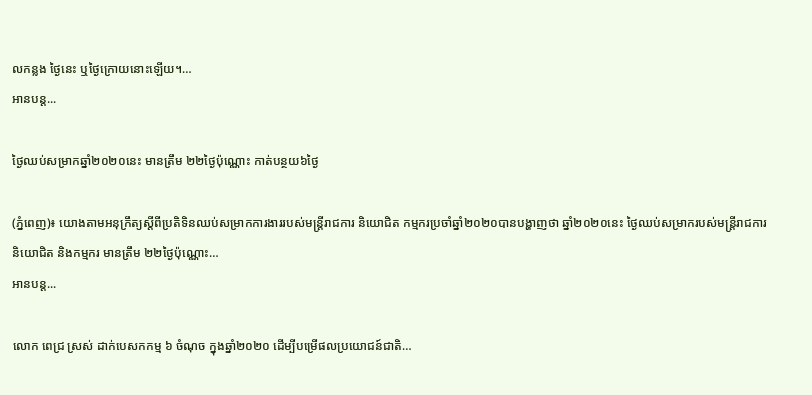លកន្លង ថ្ងៃនេះ ឬថ្ងៃក្រោយនោះឡើយ។…
អានបន្ត...

ថ្ងៃឈប់សម្រាកឆ្នាំ២០២០នេះ មានត្រឹម ២២ថ្ងៃប៉ុណ្ណោះ កាត់បន្ថយ៦ថ្ងៃ

(ភ្នំពេញ)៖ យោងតាមអនុក្រឹត្យស្តីពីប្រតិទិនឈប់សម្រាកការងាររបស់មន្ត្រីរាជការ និយោជិត កម្មករប្រចាំឆ្នាំ២០២០បានបង្ហាញថា ឆ្នាំ២០២០នេះ ថ្ងៃឈប់សម្រាករបស់មន្ត្រីរាជការ និយោជិត និងកម្មករ មានត្រឹម ២២ថ្ងៃប៉ុណ្ណោះ…
អានបន្ត...

លោក ពេជ្រ ស្រស់ ដាក់បេសកកម្ម ៦ ចំណុច ក្នុងឆ្នាំ២០២០ ដើម្បីបម្រើផលប្រយោជន៍ជាតិ…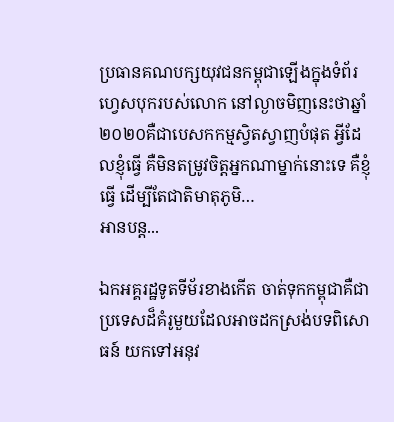ប្រធានគណបក្សយុវជនកម្ពុជាឡើងក្នុងទំព័រហ្វេសបុករបស់លោក នៅល្ងាចមិញនេះថាឆ្នាំ២០២០គឺជាបេសកកម្មស្វិតស្វាញបំផុត អ្វីដែលខ្ញុំធ្វើ គឺមិនតម្រូវចិត្តអ្នកណាម្នាក់នោះទេ គឺខ្ញុំធ្វើ ដើម្បីតែជាតិមាតុភូមិ…
អានបន្ត...

ឯកអគ្គរដ្ឋទូតទីម័រខាងកើត ចាត់ទុកកម្ពុជាគឺជាប្រទេសដ៏គំរូមួយដែលអាចដកស្រង់បទពិសោធន៍ យកទៅអនុវ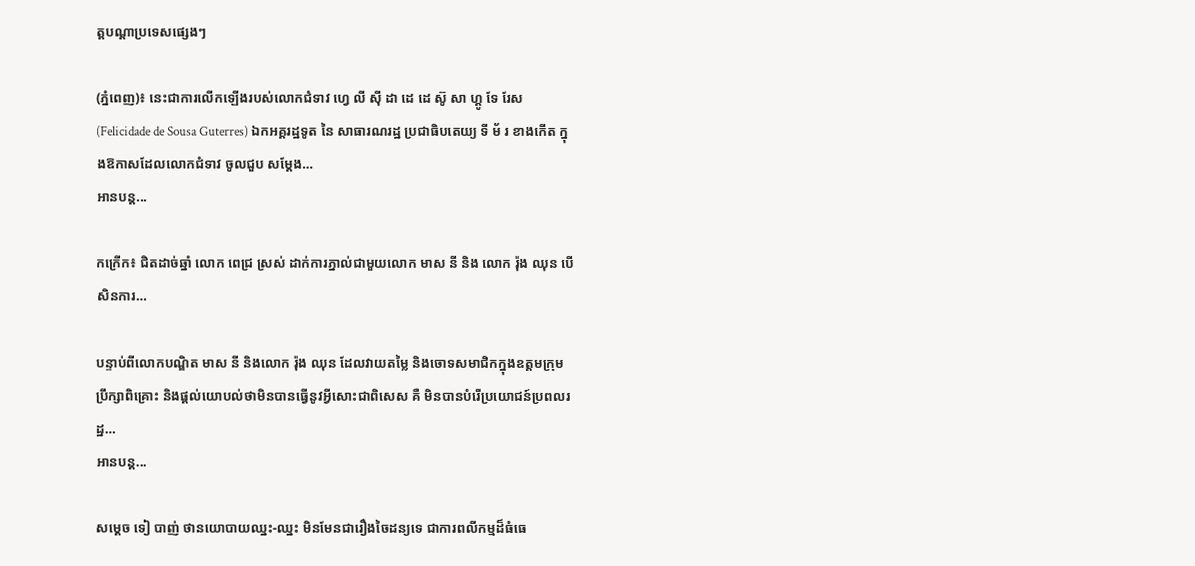ត្តបណ្ដាប្រទេសផ្សេងៗ

(ភ្នំពេញ)៖ នេះជាការលើកឡើងរបស់លោកជំទាវ ហ្វេ លី ស៊ី ដា ដេ ដេ ស៊ូ សា ហ្គូ ទែ រែស (Felicidade de Sousa Guterres) ឯកអគ្គរដ្ឋទូត នៃ សាធារណរដ្ឋ ប្រជាធិបតេយ្យ ទី ម័ រ ខាងកើត ក្នុងឱកាសដែលលោកជំទាវ ចូលជួប សម្ដែង…
អានបន្ត...

កក្រើក៖ ជិតដាច់ឆ្នាំ លោក ពេជ្រ ស្រស់ ដាក់ការភ្នាល់ជាមួយលោក មាស នី និង លោក រ៉ុង ឈុន បើសិនការ…

បន្ទាប់ពីលោកបណ្ឌិត មាស នី និងលោក រ៉ុង ឈុន ដែលវាយតម្លៃ និងចោទសមាជិកក្នុងឧត្តមក្រុមប្រឹក្សាពិគ្រោះ និងផ្តល់យោបល់ថាមិនបានធ្វើនូវអ្វីសោះជាពិសេស គឺ មិនបានបំរើប្រយោជន៍ប្រពលរដ្ឋ…
អានបន្ត...

សម្តេច ទៀ បាញ់ ថានយោបាយឈ្នះ-ឈ្នះ មិនមែនជារឿងចៃដន្យទេ ជាការពលីកម្មដ៏ធំធេ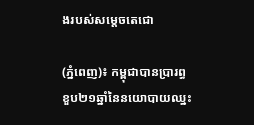ងរបស់សម្តេចតេជោ

(ភ្នំពេញ)៖ កម្ពុជាបានប្រារព្ធខួប២១ឆ្នាំនៃនយោបាយឈ្នះ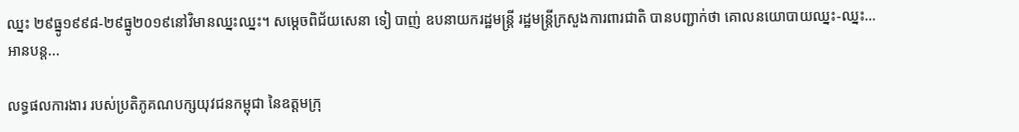ឈ្នះ ២៩ធ្នូ១៩៩៨-២៩ធ្នូ២០១៩នៅវិមានឈ្នះឈ្នះ។ សម្តេចពិជ័យសេនា ទៀ បាញ់ ឧបនាយករដ្ឋមន្ត្រី រដ្ឋមន្ត្រីក្រសួងការពារជាតិ បានបញ្ជាក់ថា គោលនយោបាយឈ្នះ-ឈ្នះ…
អានបន្ត...

លទ្ធផលការងារ របស់ប្រតិភូគណបក្សយុវជនកម្ពុជា នៃឧត្តមក្រុ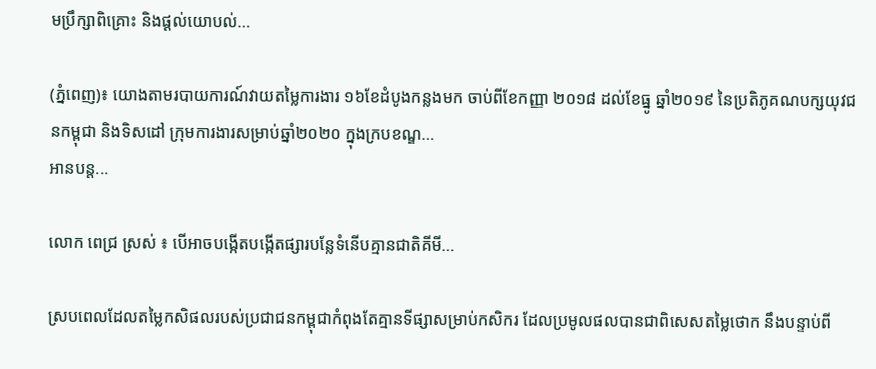មប្រឹក្សាពិគ្រោះ និងផ្ដល់យោបល់…

(ភ្នំពេញ)៖ យោងតាមរបាយការណ៍វាយតម្លៃការងារ ១៦ខែដំបូងកន្លងមក ចាប់ពីខែកញ្ញា ២០១៨ ដល់ខែធ្នូ ឆ្នាំ២០១៩ នៃប្រតិភូគណបក្សយុវជនកម្ពុជា និងទិសដៅ ក្រុមការងារសម្រាប់ឆ្នាំ២០២០ ក្នុងក្របខណ្ឌ…
អានបន្ត...

លោក ពេជ្រ ស្រស់ ៖ បើអាចបង្កើតបង្កើតផ្សារបន្លែទំនើបគ្មានជាតិគីមី…

ស្របពេលដែលតម្លៃកសិផលរបស់ប្រជាជនកម្ពុជាកំពុងតែគ្មានទីផ្សាសម្រាប់កសិករ ដែលប្រមូលផលបានជាពិសេសតម្លៃថោក នឹងបន្ទាប់ពី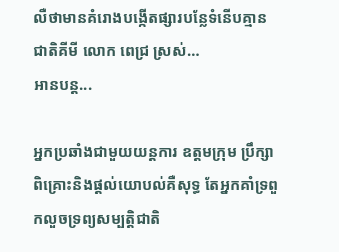លឺថាមានគំរោងបង្កើតផ្សារបន្លែទំនើបគ្មានជាតិគីមី លោក ពេជ្រ ស្រស់…
អានបន្ត...

អ្នកប្រឆាំងជាមួយយន្តការ ឧត្តមក្រុម ប្រឹក្សាពិគ្រោះនិងផ្តល់យោបល់គឺសុទ្ធ តែអ្នកគាំទ្រពួកលួចទ្រព្យសម្បត្តិជាតិ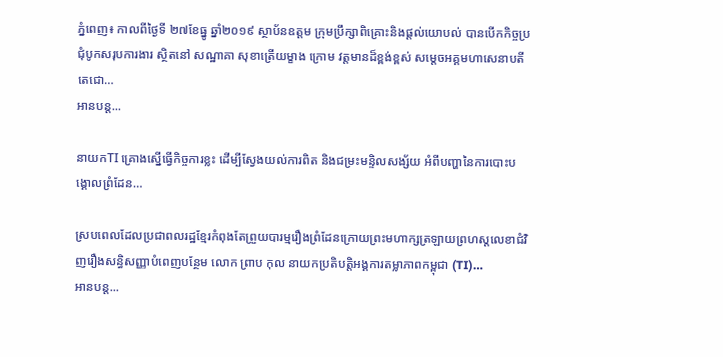ភ្នំពេញ៖ កាលពីថ្ងៃទី ២៧ខែធ្នូ ឆ្នាំ២០១៩ ស្ថាប័នឧត្តម ក្រុមប្រឹក្សាពិគ្រោះនិងផ្តល់យោបល់ បានបើកកិច្ចប្រជុំបូកសរុបការងារ ស្ថិតនៅ សណ្ឋាគា សុខាត្រើយម្ខាង ក្រោម វត្តមានដ៏ខ្ពង់ខ្ពស់ សម្តេចអគ្គមហាសេនាបតី តេជោ…
អានបន្ត...

នាយកTI គ្រោងស្នើធ្វើកិច្ចការខ្លះ ដើម្បីស្វែងយល់ការពិត និងជម្រះមន្ទិលសង្ស័យ អំពីបញ្ហានៃការបោះបង្គោលព្រំដែន…

ស្របពេលដែលប្រជាពលរដ្ឋខ្មែរកំពុងតែព្រួយបារម្មរឿងព្រំដែនក្រោយព្រះមហាក្សត្រឡាយព្រហស្តលេខាជំវិញរឿងសន្ធិសញ្ញាបំពេញបន្ថែម លោក ព្រាប កុល នាយកប្រតិបត្តិអង្គការតម្លាភាពកម្ពុជា (TI)…
អានបន្ត...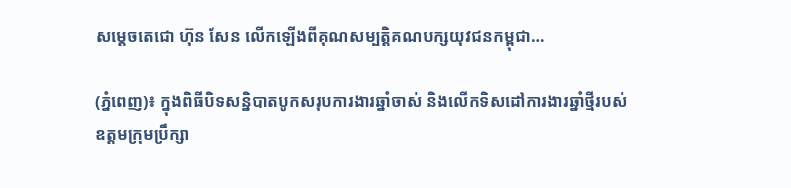សម្តេចតេជោ ហ៊ុន សែន លើកឡើងពីគុណសម្បត្តិគណបក្សយុវជនកម្ពុជា…

(ភ្នំពេញ)៖ ក្នុងពិធីបិទសន្និបាតបូកសរុបការងារឆ្នាំចាស់ និងលើកទិសដៅការងារឆ្នាំថ្មីរបស់ឧត្តមក្រុមប្រឹក្សា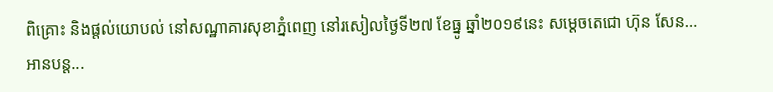ពិគ្រោះ និងផ្តល់យោបល់ នៅសណ្ឋាគារសុខាភ្នំពេញ នៅរសៀលថ្ងៃទី២៧ ខែធ្នូ ឆ្នាំ២០១៩នេះ សម្តេចតេជោ ហ៊ុន សែន…
អានបន្ត...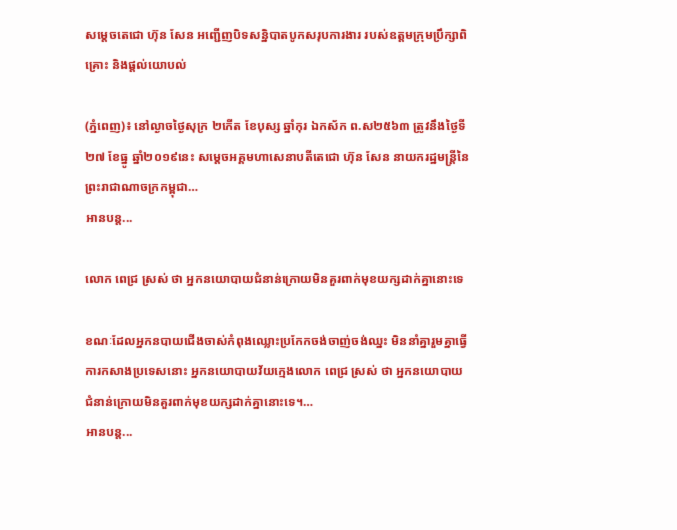សម្តេចតេជោ ហ៊ុន សែន អញ្ជើញបិទសន្និបាតបូកសរុបការងារ របស់ឧត្តមក្រុមប្រឹក្សាពិគ្រោះ និងផ្តល់យោបល់

(ភ្នំពេញ)៖ នៅល្ងាចថ្ងៃសុក្រ ២កើត ខែបុស្ស ឆ្នាំកុរ ឯកស័ក ព.ស២៥៦៣ ត្រូវនឹងថ្ងៃទី២៧ ខែធ្នូ ឆ្នាំ២០១៩នេះ សម្តេចអគ្គមហាសេនាបតីតេជោ ហ៊ុន សែន នាយករដ្ឋមន្ត្រីនៃព្រះរាជាណាចក្រកម្ពុជា…
អានបន្ត...

លោក ពេជ្រ ស្រស់ ថា អ្នកនយោបាយជំនាន់ក្រោយមិនគួរពាក់មុខយក្សដាក់គ្នានោះទេ

ខណៈដែលអ្នកនបាយជើងចាស់កំពុងឈ្លោះប្រកែកចង់ចាញ់ចង់ឈ្នះ មិននាំគ្នារួមគ្នាធ្វើការកសាងប្រទេសនោះ អ្នកនយោបាយវ័យក្មេងលោក ពេជ្រ ស្រស់ ថា អ្នកនយោបាយជំនាន់ក្រោយមិនគួរពាក់មុខយក្សដាក់គ្នានោះទេ។…
អានបន្ត...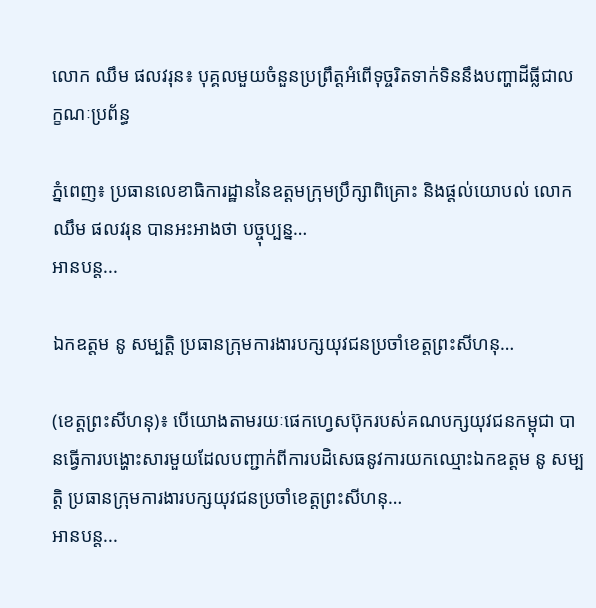លោក ឈឹម ផលវរុន៖ បុគ្គលមួយចំនួនប្រព្រឹត្តអំពើទុច្ចរិតទាក់ទិននឹងបញ្ហាដីធ្លីជាលក្ខណៈប្រព័ន្ធ

ភ្នំពេញ៖ ប្រធានលេខាធិការដ្ឋាននៃឧត្តមក្រុមប្រឹក្សាពិគ្រោះ និងផ្តល់យោបល់ លោកឈឹម ផលវរុន បានអះអាងថា បច្ចុប្បន្ន…
អានបន្ត...

ឯកឧត្តម នូ សម្បត្តិ ប្រធានក្រុមការងារបក្សយុវជនប្រចាំខេត្តព្រះសីហនុ…

(ខេត្តព្រះសីហនុ)៖ បើយោងតាមរយៈផេកហ្វេសប៊ុករបស់គណបក្សយុវជនកម្ពុជា បានធ្វើការបង្ហោះសារមួយដែលបញ្ជាក់ពីការបដិសេធនូវការយកឈ្មោះឯកឧត្តម នូ សម្បត្តិ ប្រធានក្រុមការងារបក្សយុវជនប្រចាំខេត្តព្រះសីហនុ…
អានបន្ត...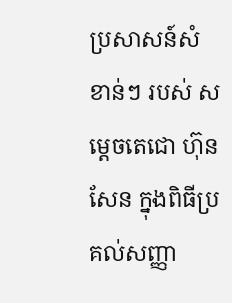ប្រសាសន៍សំខាន់ៗ របស់ សម្តេចតេជោ ហ៊ុន សែន ក្នុងពិធីប្រគល់សញ្ញា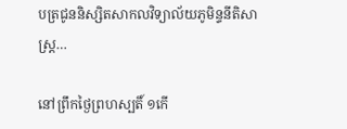បត្រជូននិស្សិតសាកលវិទ្យាល័យភូមិន្ទនីតិសាស្ត្រ…

នៅព្រឹកថ្ងៃព្រហស្បតិ៍ ១កើ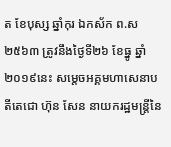ត ខែបុស្ស ឆ្នាំកុរ ឯកស័ក ព.ស២៥៦៣ ត្រូវនឹងថ្ងៃទី២៦ ខែធ្នូ ឆ្នាំ២០១៩នេះ សម្តេចអគ្គមហាសេនាបតីតេជោ ហ៊ុន សែន នាយករដ្ឋមន្ត្រីនៃ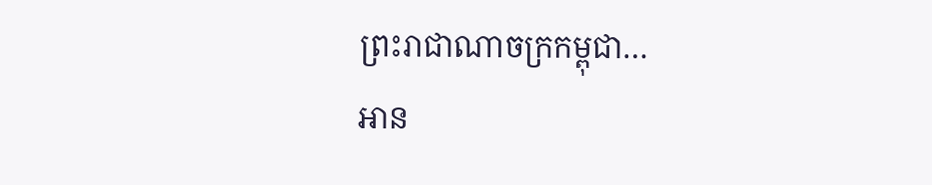ព្រះរាជាណាចក្រកម្ពុជា…
អាន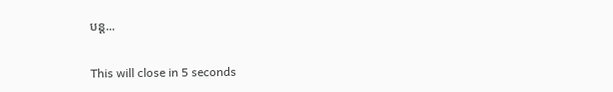បន្ត...

This will close in 5 seconds